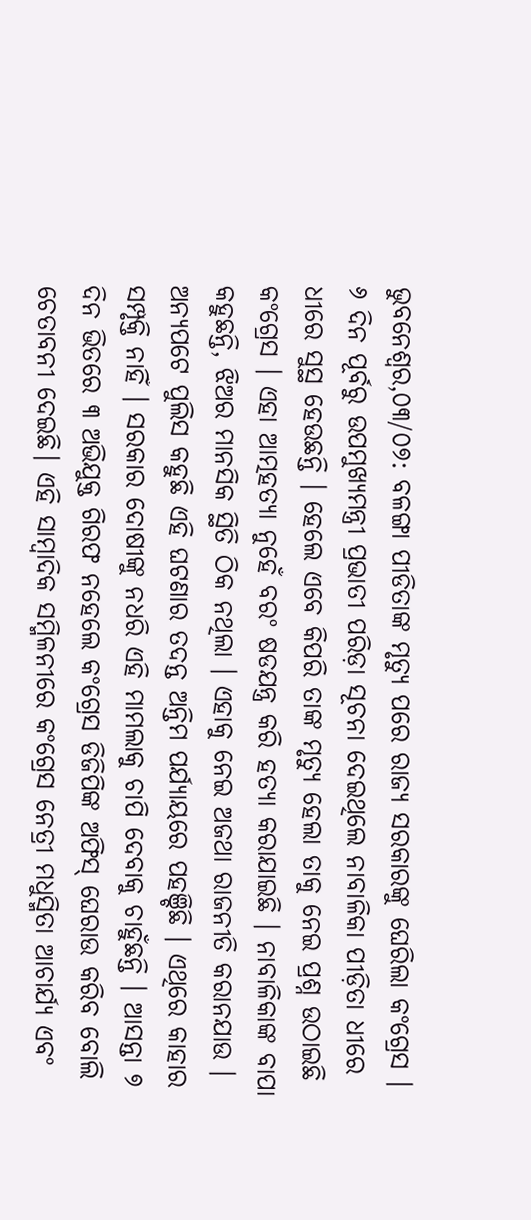ଭୁବନେଶ୍ବର,୦୩/୦୭: ବଳଙ୍ଗା ପୀଡିତାଙ୍କ ମୃତ୍ୟୁ ପରେ ରାଜ୍ୟ ସରକାରଙ୍କୁ ଘେରିଲା କଂଗ୍ରେସ । ୬ ଦିନ ପୂର୍ବରୁ ଉପମୁଖ୍ୟମନ୍ତ୍ରୀ ପ୍ରଭାତୀ ପରିଡ଼ା ସୂଚନା ଦେଇଥିଲେ ନାବାଳିକା ପୀଡ଼ିତା ଧୀରେ ଧୀରେ ସୁସ୍ଥ ହେଉଛନ୍ତି । ହେଲେ ଏବେ କିପରି ତାଙ୍କ ମୃତ୍ୟୁ ହେଲା ତାକୁ ନେଇ ପ୍ରଶ୍ନ ଉଠାଇଛି କଂଗ୍ରେସ । ଏହା ଆତ୍ମହତ୍ୟା ନୁହେଁ ବରଂ ଷଡଯନ୍ତ୍ର କରି ହତ୍ୟା କରାଯାଇଛି । ନାବାଳିକାଙ୍କ ବାପା କହୁଛନ୍ତି, ଝିଅର ମାନସିକ ସ୍ଥିତି ଠିକ ନଥିଲା । ଏହାକୁ ନେଇ ଅଜଥା ରାଜନୀତି କରାନଯାଉ । ଅନ୍ୟପଟେ ପୁଲିସ କହୁଛି ଏହି ଘଟଣାର ତଦନ୍ତ ଅନ୍ତିମ ପର୍ଯ୍ୟାୟରେ ପହଞ୍ଚିଛି । ଏଥିରେ କାହାର ସମ୍ପୃକ୍ତି ନାହିଁ । ସରକାର ଦୋଷୀଙ୍କୁ ନଧରି ଏହି ମାମଲାକୁ ଚାପି ଦେବାକୁ ଚାହୁଁଛନ୍ତି । ଆସନ୍ତା ୭ ଦିନ ଭିତରେ ୩ ଅଭିଯୁକ୍ତ ଗିରଫ ନହେଲେ କଂଗ୍ରେସ ଡିଜିପିଙ୍କ ଅଫିସ୍ ଘେରାଉ କରିବ ବୋଲି ଚେତାବନୀ ଦେଇଛି। ଏହି ସାମ୍ବାଦିକ ସମ୍ମିଳନୀରେ କଂଗ୍ରେସ ନେତ୍ରୀ ମଧୁସ୍ମିତା ଆଚାର୍ଯ୍ୟ ଏବଂ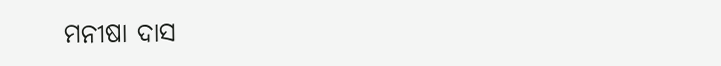ମନୀଷା ଦାସ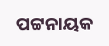ପଟ୍ଟନାୟକ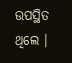ଉପସ୍ଥିତ ଥିଲେ ।